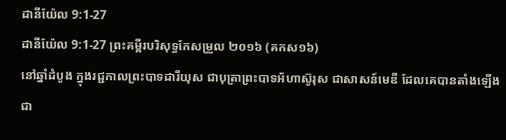ដានីយ៉ែល 9:1-27
ដានីយ៉ែល 9:1-27 ព្រះគម្ពីរបរិសុទ្ធកែសម្រួល ២០១៦ (គកស១៦)
នៅឆ្នាំដំបូង ក្នុងរជ្ជកាលព្រះបាទដារីយុស ជាបុត្រាព្រះបាទអ័ហាស៊ូរុស ជាសាសន៍មេឌី ដែលគេបានតាំងឡើងជា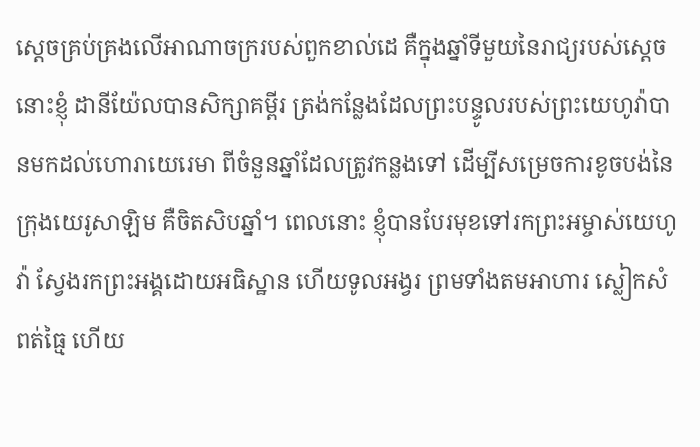ស្តេចគ្រប់គ្រងលើអាណាចក្ររបស់ពួកខាល់ដេ គឺក្នុងឆ្នាំទីមួយនៃរាជ្យរបស់ស្ដេច នោះខ្ញុំ ដានីយ៉ែលបានសិក្សាគម្ពីរ ត្រង់កន្លែងដែលព្រះបន្ទូលរបស់ព្រះយេហូវ៉ាបានមកដល់ហោរាយេរេមា ពីចំនួនឆ្នាំដែលត្រូវកន្លងទៅ ដើម្បីសម្រេចការខូចបង់នៃក្រុងយេរូសាឡិម គឺចិតសិបឆ្នាំ។ ពេលនោះ ខ្ញុំបានបែរមុខទៅរកព្រះអម្ចាស់យេហូវ៉ា ស្វែងរកព្រះអង្គដោយអធិស្ឋាន ហើយទូលអង្វរ ព្រមទាំងតមអាហារ ស្លៀកសំពត់ធ្មៃ ហើយ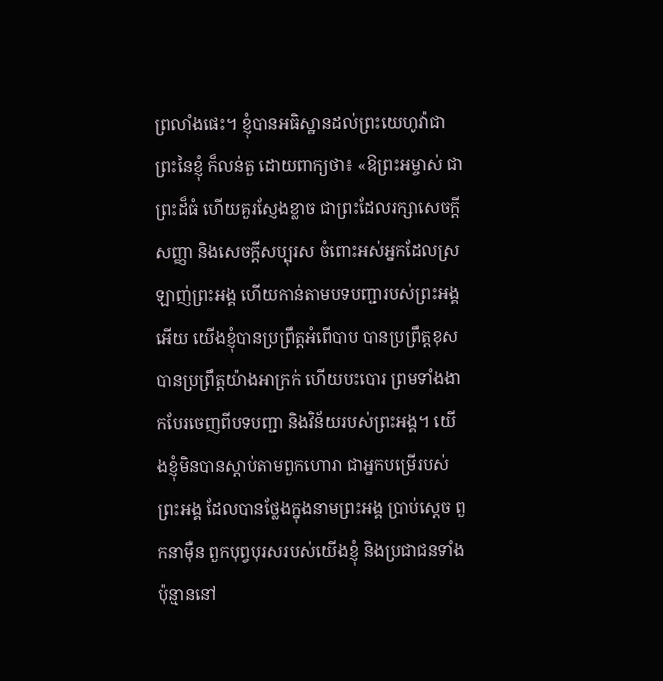ព្រលាំងផេះ។ ខ្ញុំបានអធិស្ឋានដល់ព្រះយេហូវ៉ាជាព្រះនៃខ្ញុំ ក៏លន់តួ ដោយពាក្យថា៖ «ឱព្រះអម្ចាស់ ជាព្រះដ៏ធំ ហើយគួរស្ញែងខ្លាច ជាព្រះដែលរក្សាសេចក្ដីសញ្ញា និងសេចក្ដីសប្បុរស ចំពោះអស់អ្នកដែលស្រឡាញ់ព្រះអង្គ ហើយកាន់តាមបទបញ្ជារបស់ព្រះអង្គអើយ យើងខ្ញុំបានប្រព្រឹត្តអំពើបាប បានប្រព្រឹត្តខុស បានប្រព្រឹត្តយ៉ាងអាក្រក់ ហើយបះបោរ ព្រមទាំងងាកបែរចេញពីបទបញ្ជា និងវិន័យរបស់ព្រះអង្គ។ យើងខ្ញុំមិនបានស្តាប់តាមពួកហោរា ជាអ្នកបម្រើរបស់ព្រះអង្គ ដែលបានថ្លែងក្នុងនាមព្រះអង្គ ប្រាប់ស្តេច ពួកនាម៉ឺន ពួកបុព្វបុរសរបស់យើងខ្ញុំ និងប្រជាជនទាំងប៉ុន្មាននៅ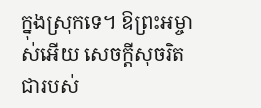ក្នុងស្រុកទេ។ ឱព្រះអម្ចាស់អើយ សេចក្ដីសុចរិតជារបស់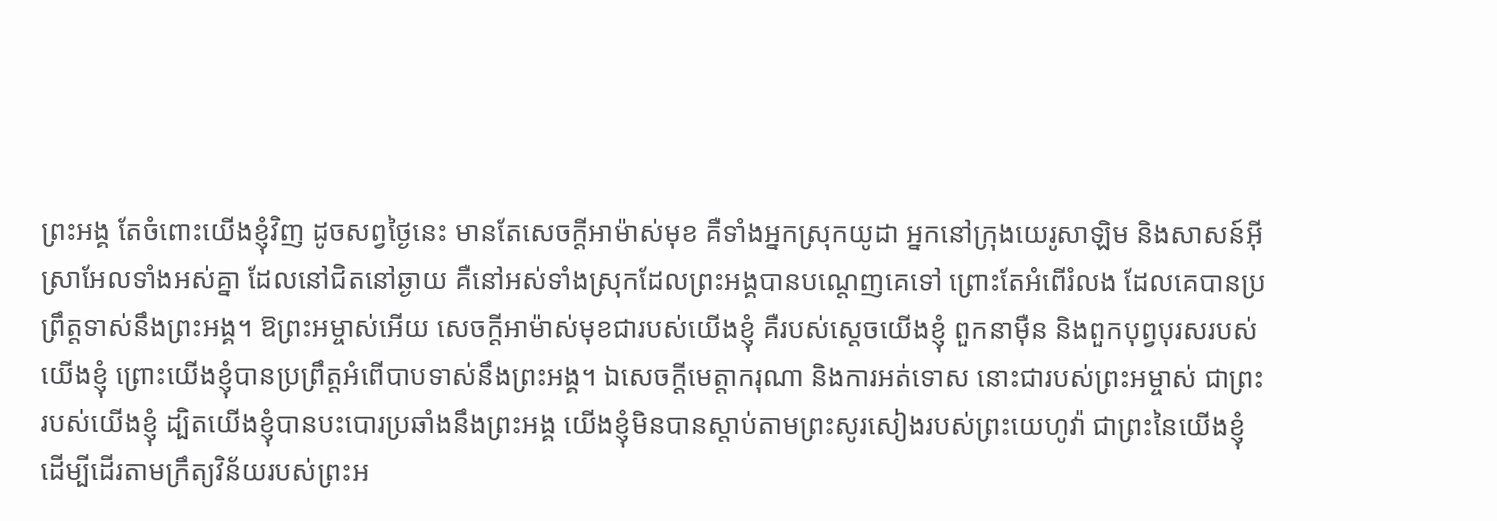ព្រះអង្គ តែចំពោះយើងខ្ញុំវិញ ដូចសព្វថ្ងៃនេះ មានតែសេចក្ដីអាម៉ាស់មុខ គឺទាំងអ្នកស្រុកយូដា អ្នកនៅក្រុងយេរូសាឡិម និងសាសន៍អ៊ីស្រាអែលទាំងអស់គ្នា ដែលនៅជិតនៅឆ្ងាយ គឺនៅអស់ទាំងស្រុកដែលព្រះអង្គបានបណ្តេញគេទៅ ព្រោះតែអំពើរំលង ដែលគេបានប្រព្រឹត្តទាស់នឹងព្រះអង្គ។ ឱព្រះអម្ចាស់អើយ សេចក្ដីអាម៉ាស់មុខជារបស់យើងខ្ញុំ គឺរបស់ស្តេចយើងខ្ញុំ ពួកនាម៉ឺន និងពួកបុព្វបុរសរបស់យើងខ្ញុំ ព្រោះយើងខ្ញុំបានប្រព្រឹត្តអំពើបាបទាស់នឹងព្រះអង្គ។ ឯសេចក្ដីមេត្តាករុណា និងការអត់ទោស នោះជារបស់ព្រះអម្ចាស់ ជាព្រះរបស់យើងខ្ញុំ ដ្បិតយើងខ្ញុំបានបះបោរប្រឆាំងនឹងព្រះអង្គ យើងខ្ញុំមិនបានស្តាប់តាមព្រះសូរសៀងរបស់ព្រះយេហូវ៉ា ជាព្រះនៃយើងខ្ញុំ ដើម្បីដើរតាមក្រឹត្យវិន័យរបស់ព្រះអ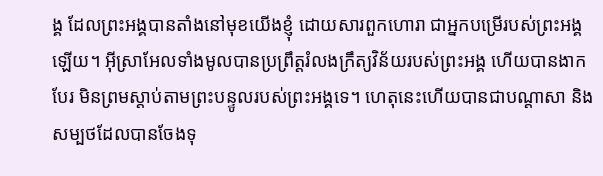ង្គ ដែលព្រះអង្គបានតាំងនៅមុខយើងខ្ញុំ ដោយសារពួកហោរា ជាអ្នកបម្រើរបស់ព្រះអង្គឡើយ។ អ៊ីស្រាអែលទាំងមូលបានប្រព្រឹត្តរំលងក្រឹត្យវិន័យរបស់ព្រះអង្គ ហើយបានងាកបែរ មិនព្រមស្តាប់តាមព្រះបន្ទូលរបស់ព្រះអង្គទេ។ ហេតុនេះហើយបានជាបណ្ដាសា និងសម្បថដែលបានចែងទុ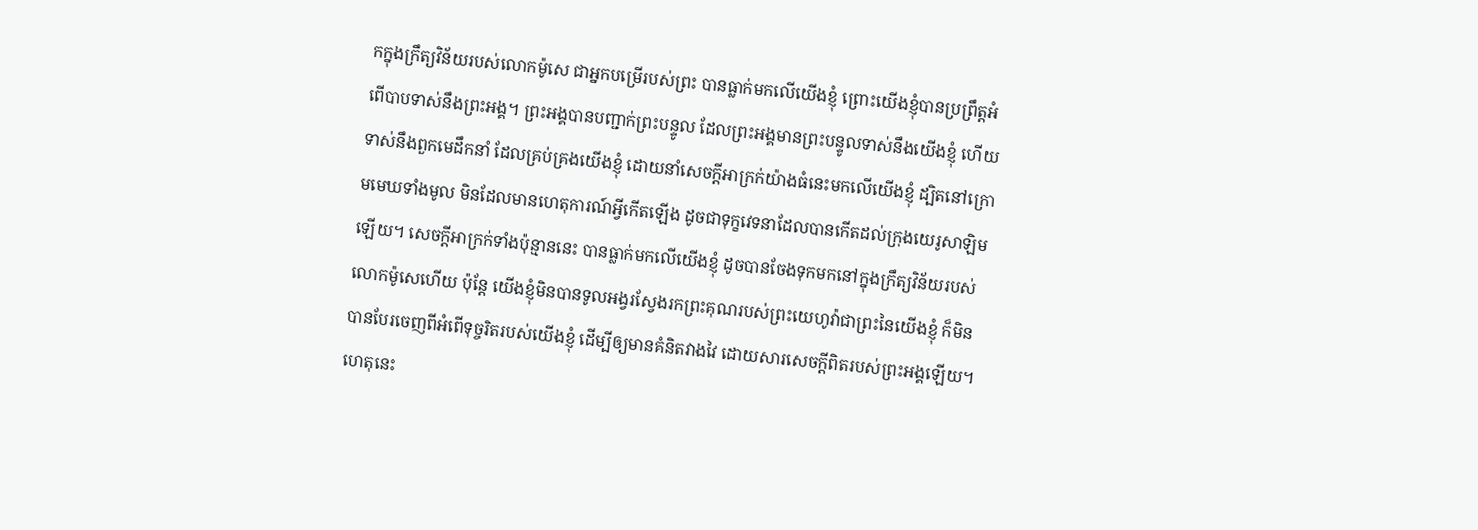កក្នុងក្រឹត្យវិន័យរបស់លោកម៉ូសេ ជាអ្នកបម្រើរបស់ព្រះ បានធ្លាក់មកលើយើងខ្ញុំ ព្រោះយើងខ្ញុំបានប្រព្រឹត្តអំពើបាបទាស់នឹងព្រះអង្គ។ ព្រះអង្គបានបញ្ជាក់ព្រះបន្ទូល ដែលព្រះអង្គមានព្រះបន្ទូលទាស់នឹងយើងខ្ញុំ ហើយទាស់នឹងពួកមេដឹកនាំ ដែលគ្រប់គ្រងយើងខ្ញុំ ដោយនាំសេចក្ដីអាក្រក់យ៉ាងធំនេះមកលើយើងខ្ញុំ ដ្បិតនៅក្រោមមេឃទាំងមូល មិនដែលមានហេតុការណ៍អ្វីកើតឡើង ដូចជាទុក្ខវេទនាដែលបានកើតដល់ក្រុងយេរូសាឡិមឡើយ។ សេចក្ដីអាក្រក់ទាំងប៉ុន្មាននេះ បានធ្លាក់មកលើយើងខ្ញុំ ដូចបានចែងទុកមកនៅក្នុងក្រឹត្យវិន័យរបស់លោកម៉ូសេហើយ ប៉ុន្តែ យើងខ្ញុំមិនបានទូលអង្វរស្វែងរកព្រះគុណរបស់ព្រះយេហូវ៉ាជាព្រះនៃយើងខ្ញុំ ក៏មិនបានបែរចេញពីអំពើទុច្ចរិតរបស់យើងខ្ញុំ ដើម្បីឲ្យមានគំនិតវាងវៃ ដោយសារសេចក្ដីពិតរបស់ព្រះអង្គឡើយ។ ហេតុនេះ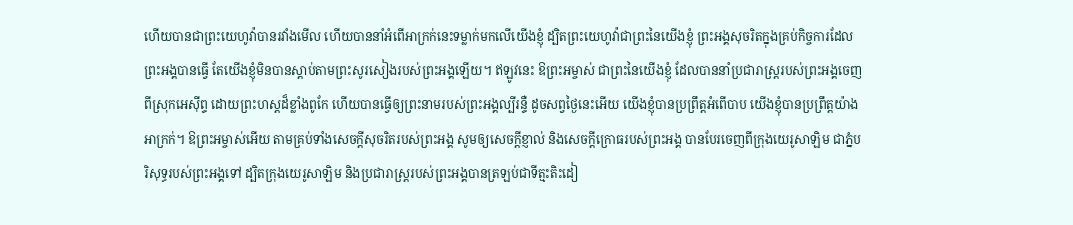ហើយបានជាព្រះយេហូវ៉ាបានរវាំងមើល ហើយបាននាំអំពើអាក្រក់នេះទម្លាក់មកលើយើងខ្ញុំ ដ្បិតព្រះយេហូវ៉ាជាព្រះនៃយើងខ្ញុំ ព្រះអង្គសុចរិតក្នុងគ្រប់កិច្ចការដែលព្រះអង្គបានធ្វើ តែយើងខ្ញុំមិនបានស្តាប់តាមព្រះសូរសៀងរបស់ព្រះអង្គឡើយ។ ឥឡូវនេះ ឱព្រះអម្ចាស់ ជាព្រះនៃយើងខ្ញុំ ដែលបាននាំប្រជារាស្ត្ររបស់ព្រះអង្គចេញពីស្រុកអេស៊ីព្ទ ដោយព្រះហស្តដ៏ខ្លាំងពូកែ ហើយបានធ្វើឲ្យព្រះនាមរបស់ព្រះអង្គល្បីរន្ទឺ ដូចសព្វថ្ងៃនេះអើយ យើងខ្ញុំបានប្រព្រឹត្តអំពើបាប យើងខ្ញុំបានប្រព្រឹត្តយ៉ាងអាក្រក់។ ឱព្រះអម្ចាស់អើយ តាមគ្រប់ទាំងសេចក្ដីសុចរិតរបស់ព្រះអង្គ សូមឲ្យសេចក្ដីខ្ញាល់ និងសេចក្ដីក្រោធរបស់ព្រះអង្គ បានបែរចេញពីក្រុងយេរូសាឡិម ជាភ្នំបរិសុទ្ធរបស់ព្រះអង្គទៅ ដ្បិតក្រុងយេរូសាឡិម និងប្រជារាស្ត្ររបស់ព្រះអង្គបានត្រឡប់ជាទីត្មះតិះដៀ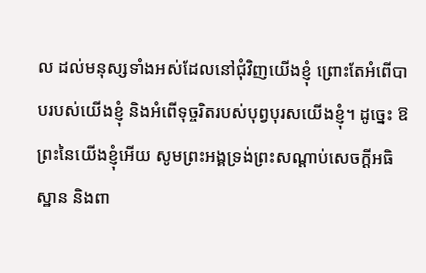ល ដល់មនុស្សទាំងអស់ដែលនៅជុំវិញយើងខ្ញុំ ព្រោះតែអំពើបាបរបស់យើងខ្ញុំ និងអំពើទុច្ចរិតរបស់បុព្វបុរសយើងខ្ញុំ។ ដូច្នេះ ឱព្រះនៃយើងខ្ញុំអើយ សូមព្រះអង្គទ្រង់ព្រះសណ្ដាប់សេចក្ដីអធិស្ឋាន និងពា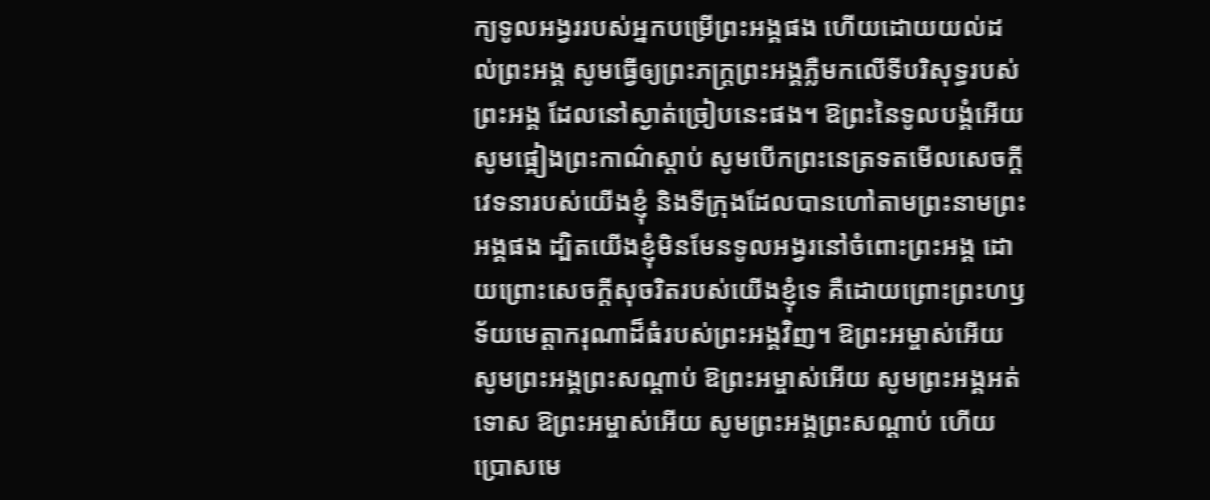ក្យទូលអង្វររបស់អ្នកបម្រើព្រះអង្គផង ហើយដោយយល់ដល់ព្រះអង្គ សូមធ្វើឲ្យព្រះភក្ត្រព្រះអង្គភ្លឺមកលើទីបរិសុទ្ធរបស់ព្រះអង្គ ដែលនៅស្ងាត់ច្រៀបនេះផង។ ឱព្រះនៃទូលបង្គំអើយ សូមផ្អៀងព្រះកាណ៌ស្តាប់ សូមបើកព្រះនេត្រទតមើលសេចក្ដីវេទនារបស់យើងខ្ញុំ និងទីក្រុងដែលបានហៅតាមព្រះនាមព្រះអង្គផង ដ្បិតយើងខ្ញុំមិនមែនទូលអង្វរនៅចំពោះព្រះអង្គ ដោយព្រោះសេចក្ដីសុចរិតរបស់យើងខ្ញុំទេ គឺដោយព្រោះព្រះហឫទ័យមេត្តាករុណាដ៏ធំរបស់ព្រះអង្គវិញ។ ឱព្រះអម្ចាស់អើយ សូមព្រះអង្គព្រះសណ្តាប់ ឱព្រះអម្ចាស់អើយ សូមព្រះអង្គអត់ទោស ឱព្រះអម្ចាស់អើយ សូមព្រះអង្គព្រះសណ្តាប់ ហើយប្រោសមេ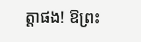ត្តាផង! ឱព្រះ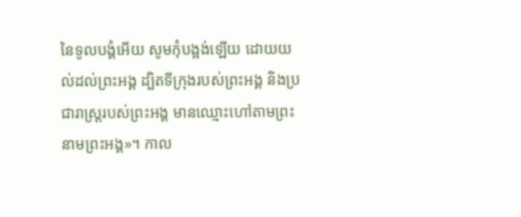នៃទូលបង្គំអើយ សូមកុំបង្អង់ឡើយ ដោយយល់ដល់ព្រះអង្គ ដ្បិតទីក្រុងរបស់ព្រះអង្គ និងប្រជារាស្ត្ររបស់ព្រះអង្គ មានឈ្មោះហៅតាមព្រះនាមព្រះអង្គ»។ កាល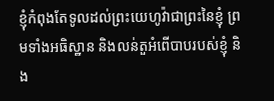ខ្ញុំកំពុងតែទូលដល់ព្រះយេហូវ៉ាជាព្រះនៃខ្ញុំ ព្រមទាំងអធិស្ឋាន និងលន់តួអំពើបាបរបស់ខ្ញុំ និង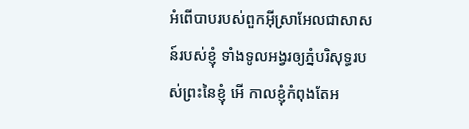អំពើបាបរបស់ពួកអ៊ីស្រាអែលជាសាសន៍របស់ខ្ញុំ ទាំងទូលអង្វរឲ្យភ្នំបរិសុទ្ធរបស់ព្រះនៃខ្ញុំ អើ កាលខ្ញុំកំពុងតែអ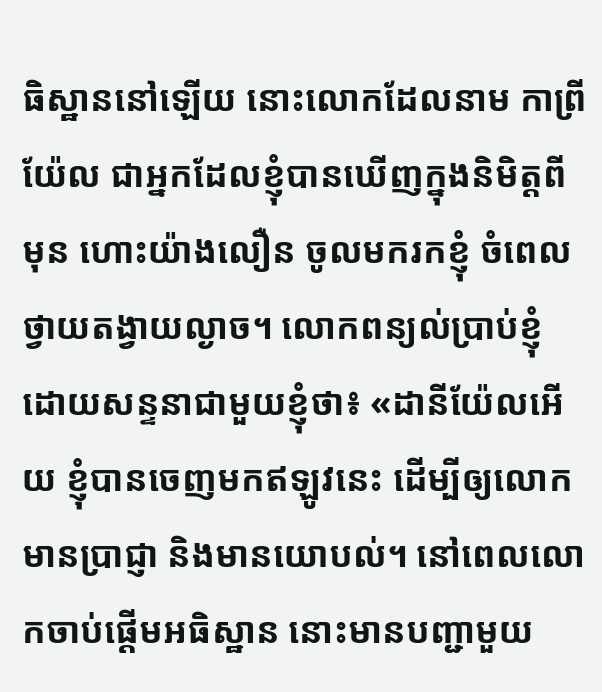ធិស្ឋាននៅឡើយ នោះលោកដែលនាម កាព្រីយ៉ែល ជាអ្នកដែលខ្ញុំបានឃើញក្នុងនិមិត្តពីមុន ហោះយ៉ាងលឿន ចូលមករកខ្ញុំ ចំពេលថ្វាយតង្វាយល្ងាច។ លោកពន្យល់ប្រាប់ខ្ញុំ ដោយសន្ទនាជាមួយខ្ញុំថា៖ «ដានីយ៉ែលអើយ ខ្ញុំបានចេញមកឥឡូវនេះ ដើម្បីឲ្យលោកមានប្រាជ្ញា និងមានយោបល់។ នៅពេលលោកចាប់ផ្ដើមអធិស្ឋាន នោះមានបញ្ជាមួយ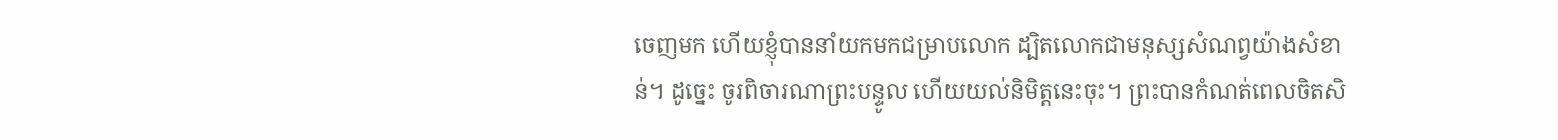ចេញមក ហើយខ្ញុំបាននាំយកមកជម្រាបលោក ដ្បិតលោកជាមនុស្សសំណព្វយ៉ាងសំខាន់។ ដូច្នេះ ចូរពិចារណាព្រះបន្ទូល ហើយយល់និមិត្តនេះចុះ។ ព្រះបានកំណត់ពេលចិតសិ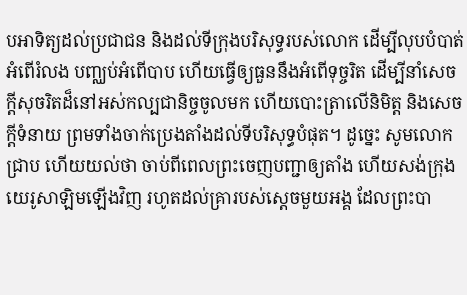បអាទិត្យដល់ប្រជាជន និងដល់ទីក្រុងបរិសុទ្ធរបស់លោក ដើម្បីលុបបំបាត់អំពើរំលង បញ្ឈប់អំពើបាប ហើយធ្វើឲ្យធួននឹងអំពើទុច្ចរិត ដើម្បីនាំសេចក្ដីសុចរិតដ៏នៅអស់កល្បជានិច្ចចូលមក ហើយបោះត្រាលើនិមិត្ត និងសេចក្ដីទំនាយ ព្រមទាំងចាក់ប្រេងតាំងដល់ទីបរិសុទ្ធបំផុត។ ដូច្នេះ សូមលោកជ្រាប ហើយយល់ថា ចាប់ពីពេលព្រះចេញបញ្ជាឲ្យតាំង ហើយសង់ក្រុងយេរូសាឡិមឡើងវិញ រហូតដល់គ្រារបស់ស្ដេចមួយអង្គ ដែលព្រះបា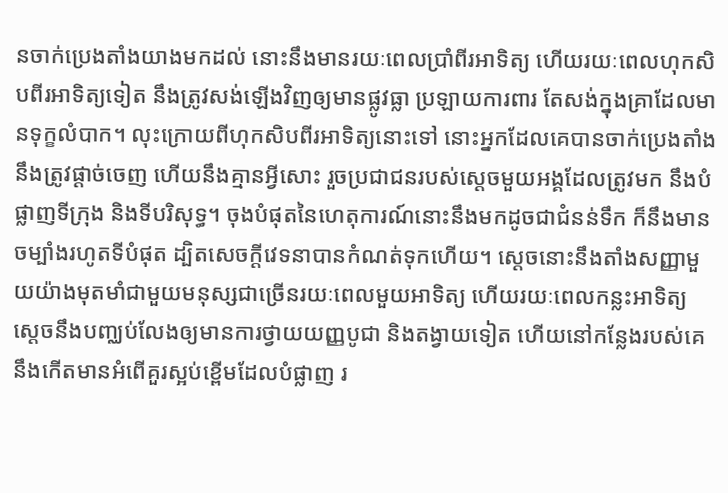នចាក់ប្រេងតាំងយាងមកដល់ នោះនឹងមានរយៈពេលប្រាំពីរអាទិត្យ ហើយរយៈពេលហុកសិបពីរអាទិត្យទៀត នឹងត្រូវសង់ឡើងវិញឲ្យមានផ្លូវធ្លា ប្រឡាយការពារ តែសង់ក្នុងគ្រាដែលមានទុក្ខលំបាក។ លុះក្រោយពីហុកសិបពីរអាទិត្យនោះទៅ នោះអ្នកដែលគេបានចាក់ប្រេងតាំង នឹងត្រូវផ្តាច់ចេញ ហើយនឹងគ្មានអ្វីសោះ រួចប្រជាជនរបស់ស្ដេចមួយអង្គដែលត្រូវមក នឹងបំផ្លាញទីក្រុង និងទីបរិសុទ្ធ។ ចុងបំផុតនៃហេតុការណ៍នោះនឹងមកដូចជាជំនន់ទឹក ក៏នឹងមានចម្បាំងរហូតទីបំផុត ដ្បិតសេចក្ដីវេទនាបានកំណត់ទុកហើយ។ ស្ដេចនោះនឹងតាំងសញ្ញាមួយយ៉ាងមុតមាំជាមួយមនុស្សជាច្រើនរយៈពេលមួយអាទិត្យ ហើយរយៈពេលកន្លះអាទិត្យ ស្ដេចនឹងបញ្ឈប់លែងឲ្យមានការថ្វាយយញ្ញបូជា និងតង្វាយទៀត ហើយនៅកន្លែងរបស់គេ នឹងកើតមានអំពើគួរស្អប់ខ្ពើមដែលបំផ្លាញ រ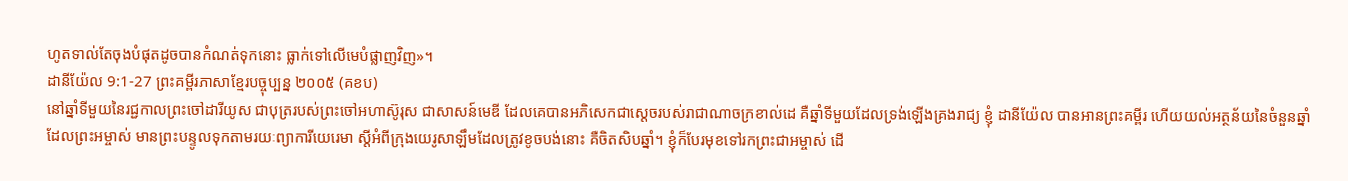ហូតទាល់តែចុងបំផុតដូចបានកំណត់ទុកនោះ ធ្លាក់ទៅលើមេបំផ្លាញវិញ»។
ដានីយ៉ែល 9:1-27 ព្រះគម្ពីរភាសាខ្មែរបច្ចុប្បន្ន ២០០៥ (គខប)
នៅឆ្នាំទីមួយនៃរជ្ជកាលព្រះចៅដារីយូស ជាបុត្ររបស់ព្រះចៅអហាស៊ូរុស ជាសាសន៍មេឌី ដែលគេបានអភិសេកជាស្ដេចរបស់រាជាណាចក្រខាល់ដេ គឺឆ្នាំទីមួយដែលទ្រង់ឡើងគ្រងរាជ្យ ខ្ញុំ ដានីយ៉ែល បានអានព្រះគម្ពីរ ហើយយល់អត្ថន័យនៃចំនួនឆ្នាំដែលព្រះអម្ចាស់ មានព្រះបន្ទូលទុកតាមរយៈព្យាការីយេរេមា ស្ដីអំពីក្រុងយេរូសាឡឹមដែលត្រូវខូចបង់នោះ គឺចិតសិបឆ្នាំ។ ខ្ញុំក៏បែរមុខទៅរកព្រះជាអម្ចាស់ ដើ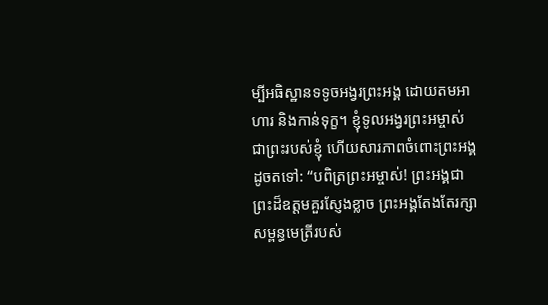ម្បីអធិស្ឋានទទូចអង្វរព្រះអង្គ ដោយតមអាហារ និងកាន់ទុក្ខ។ ខ្ញុំទូលអង្វរព្រះអម្ចាស់ ជាព្រះរបស់ខ្ញុំ ហើយសារភាពចំពោះព្រះអង្គដូចតទៅ: “បពិត្រព្រះអម្ចាស់! ព្រះអង្គជាព្រះដ៏ឧត្ដមគួរស្ញែងខ្លាច ព្រះអង្គតែងតែរក្សាសម្ពន្ធមេត្រីរបស់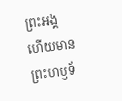ព្រះអង្គ ហើយមានព្រះហឫទ័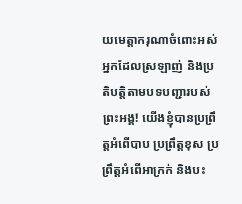យមេត្តាករុណាចំពោះអស់អ្នកដែលស្រឡាញ់ និងប្រតិបត្តិតាមបទបញ្ជារបស់ព្រះអង្គ! យើងខ្ញុំបានប្រព្រឹត្តអំពើបាប ប្រព្រឹត្តខុស ប្រព្រឹត្តអំពើអាក្រក់ និងបះ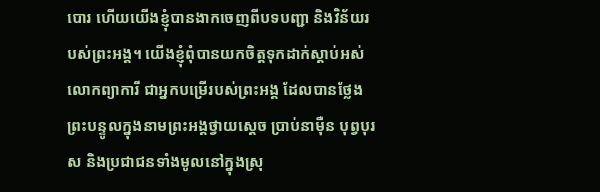បោរ ហើយយើងខ្ញុំបានងាកចេញពីបទបញ្ជា និងវិន័យរបស់ព្រះអង្គ។ យើងខ្ញុំពុំបានយកចិត្តទុកដាក់ស្ដាប់អស់លោកព្យាការី ជាអ្នកបម្រើរបស់ព្រះអង្គ ដែលបានថ្លែងព្រះបន្ទូលក្នុងនាមព្រះអង្គថ្វាយស្ដេច ប្រាប់នាម៉ឺន បុព្វបុរស និងប្រជាជនទាំងមូលនៅក្នុងស្រុ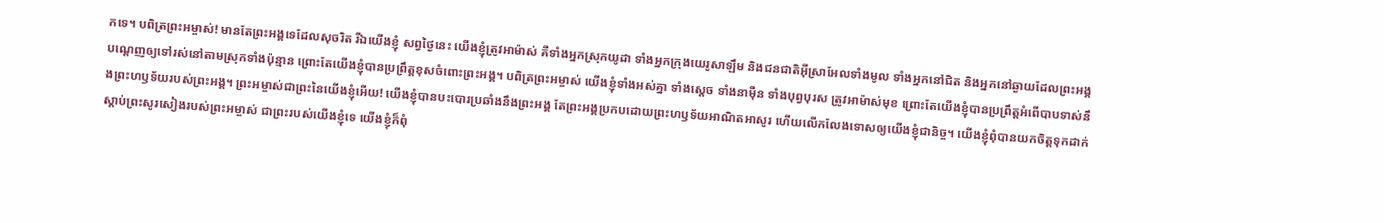កទេ។ បពិត្រព្រះអម្ចាស់! មានតែព្រះអង្គទេដែលសុចរិត រីឯយើងខ្ញុំ សព្វថ្ងៃនេះ យើងខ្ញុំត្រូវអាម៉ាស់ គឺទាំងអ្នកស្រុកយូដា ទាំងអ្នកក្រុងយេរូសាឡឹម និងជនជាតិអ៊ីស្រាអែលទាំងមូល ទាំងអ្នកនៅជិត និងអ្នកនៅឆ្ងាយដែលព្រះអង្គបណ្ដេញឲ្យទៅរស់នៅតាមស្រុកទាំងប៉ុន្មាន ព្រោះតែយើងខ្ញុំបានប្រព្រឹត្តខុសចំពោះព្រះអង្គ។ បពិត្រព្រះអម្ចាស់ យើងខ្ញុំទាំងអស់គ្នា ទាំងស្ដេច ទាំងនាម៉ឺន ទាំងបុព្វបុរស ត្រូវអាម៉ាស់មុខ ព្រោះតែយើងខ្ញុំបានប្រព្រឹត្តអំពើបាបទាស់នឹងព្រះហឫទ័យរបស់ព្រះអង្គ។ ព្រះអម្ចាស់ជាព្រះនៃយើងខ្ញុំអើយ! យើងខ្ញុំបានបះបោរប្រឆាំងនឹងព្រះអង្គ តែព្រះអង្គប្រកបដោយព្រះហឫទ័យអាណិតអាសូរ ហើយលើកលែងទោសឲ្យយើងខ្ញុំជានិច្ច។ យើងខ្ញុំពុំបានយកចិត្តទុកដាក់ស្ដាប់ព្រះសូរសៀងរបស់ព្រះអម្ចាស់ ជាព្រះរបស់យើងខ្ញុំទេ យើងខ្ញុំក៏ពុំ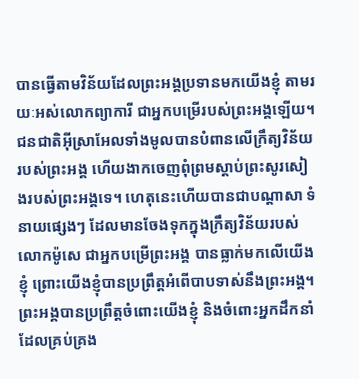បានធ្វើតាមវិន័យដែលព្រះអង្គប្រទានមកយើងខ្ញុំ តាមរយៈអស់លោកព្យាការី ជាអ្នកបម្រើរបស់ព្រះអង្គឡើយ។ ជនជាតិអ៊ីស្រាអែលទាំងមូលបានបំពានលើក្រឹត្យវិន័យរបស់ព្រះអង្គ ហើយងាកចេញពុំព្រមស្ដាប់ព្រះសូរសៀងរបស់ព្រះអង្គទេ។ ហេតុនេះហើយបានជាបណ្ដាសា ទំនាយផ្សេងៗ ដែលមានចែងទុកក្នុងក្រឹត្យវិន័យរបស់លោកម៉ូសេ ជាអ្នកបម្រើព្រះអង្គ បានធ្លាក់មកលើយើងខ្ញុំ ព្រោះយើងខ្ញុំបានប្រព្រឹត្តអំពើបាបទាស់នឹងព្រះអង្គ។ ព្រះអង្គបានប្រព្រឹត្តចំពោះយើងខ្ញុំ និងចំពោះអ្នកដឹកនាំដែលគ្រប់គ្រង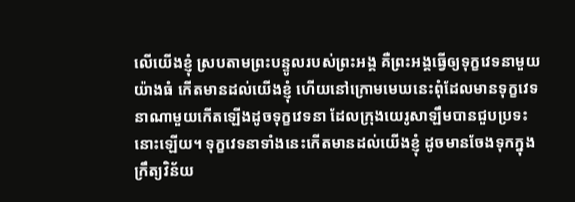លើយើងខ្ញុំ ស្របតាមព្រះបន្ទូលរបស់ព្រះអង្គ គឺព្រះអង្គធ្វើឲ្យទុក្ខវេទនាមួយយ៉ាងធំ កើតមានដល់យើងខ្ញុំ ហើយនៅក្រោមមេឃនេះពុំដែលមានទុក្ខវេទនាណាមួយកើតឡើងដូចទុក្ខវេទនា ដែលក្រុងយេរូសាឡឹមបានជួបប្រទះនោះឡើយ។ ទុក្ខវេទនាទាំងនេះកើតមានដល់យើងខ្ញុំ ដូចមានចែងទុកក្នុងក្រឹត្យវិន័យ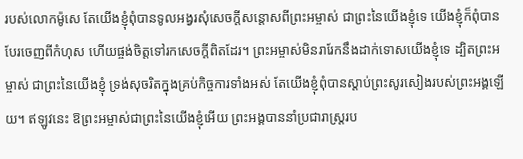របស់លោកម៉ូសេ តែយើងខ្ញុំពុំបានទូលអង្វរសុំសេចក្ដីសន្ដោសពីព្រះអម្ចាស់ ជាព្រះនៃយើងខ្ញុំទេ យើងខ្ញុំក៏ពុំបានបែរចេញពីកំហុស ហើយផ្ចង់ចិត្តទៅរកសេចក្ដីពិតដែរ។ ព្រះអម្ចាស់មិនរារែកនឹងដាក់ទោសយើងខ្ញុំទេ ដ្បិតព្រះអម្ចាស់ ជាព្រះនៃយើងខ្ញុំ ទ្រង់សុចរិតក្នុងគ្រប់កិច្ចការទាំងអស់ តែយើងខ្ញុំពុំបានស្ដាប់ព្រះសូរសៀងរបស់ព្រះអង្គឡើយ។ ឥឡូវនេះ ឱព្រះអម្ចាស់ជាព្រះនៃយើងខ្ញុំអើយ ព្រះអង្គបាននាំប្រជារាស្ត្ររប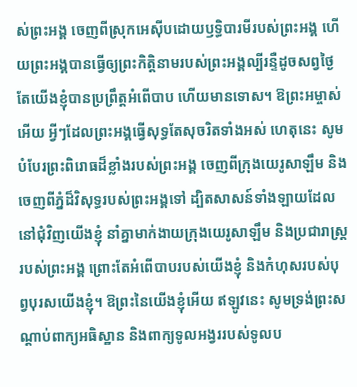ស់ព្រះអង្គ ចេញពីស្រុកអេស៊ីបដោយឫទ្ធិបារមីរបស់ព្រះអង្គ ហើយព្រះអង្គបានធ្វើឲ្យព្រះកិត្តិនាមរបស់ព្រះអង្គល្បីរន្ទឺដូចសព្វថ្ងៃ តែយើងខ្ញុំបានប្រព្រឹត្តអំពើបាប ហើយមានទោស។ ឱព្រះអម្ចាស់អើយ អ្វីៗដែលព្រះអង្គធ្វើសុទ្ធតែសុចរិតទាំងអស់ ហេតុនេះ សូមបំបែរព្រះពិរោធដ៏ខ្លាំងរបស់ព្រះអង្គ ចេញពីក្រុងយេរូសាឡឹម និងចេញពីភ្នំដ៏វិសុទ្ធរបស់ព្រះអង្គទៅ ដ្បិតសាសន៍ទាំងឡាយដែលនៅជុំវិញយើងខ្ញុំ នាំគ្នាមាក់ងាយក្រុងយេរូសាឡឹម និងប្រជារាស្ត្ររបស់ព្រះអង្គ ព្រោះតែអំពើបាបរបស់យើងខ្ញុំ និងកំហុសរបស់បុព្វបុរសយើងខ្ញុំ។ ឱព្រះនៃយើងខ្ញុំអើយ ឥឡូវនេះ សូមទ្រង់ព្រះសណ្ដាប់ពាក្យអធិស្ឋាន និងពាក្យទូលអង្វររបស់ទូលប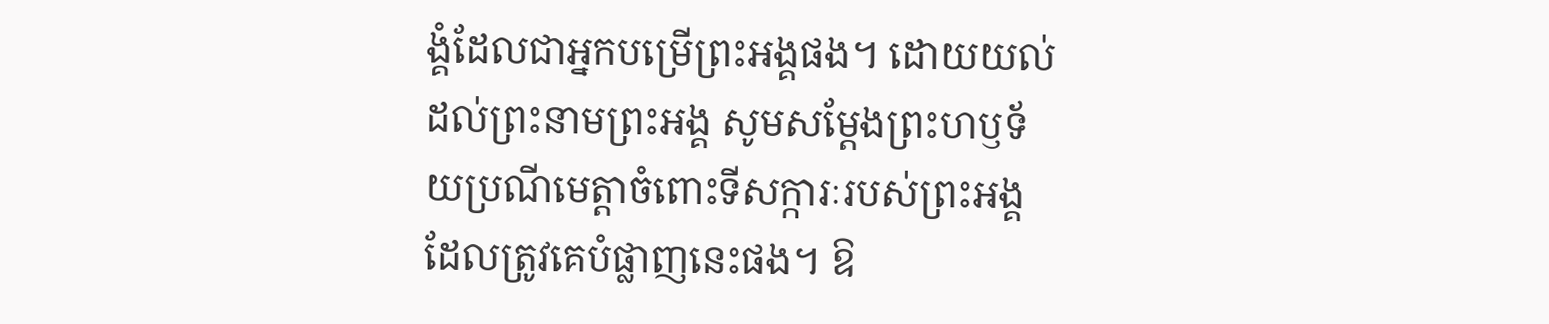ង្គំដែលជាអ្នកបម្រើព្រះអង្គផង។ ដោយយល់ដល់ព្រះនាមព្រះអង្គ សូមសម្តែងព្រះហឫទ័យប្រណីមេត្តាចំពោះទីសក្ការៈរបស់ព្រះអង្គ ដែលត្រូវគេបំផ្លាញនេះផង។ ឱ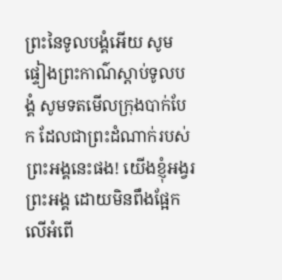ព្រះនៃទូលបង្គំអើយ សូមផ្ទៀងព្រះកាណ៌ស្ដាប់ទូលបង្គំ សូមទតមើលក្រុងបាក់បែក ដែលជាព្រះដំណាក់របស់ព្រះអង្គនេះផង! យើងខ្ញុំអង្វរព្រះអង្គ ដោយមិនពឹងផ្អែកលើអំពើ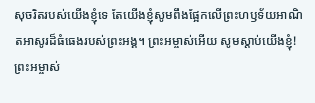សុចរិតរបស់យើងខ្ញុំទេ តែយើងខ្ញុំសូមពឹងផ្អែកលើព្រះហឫទ័យអាណិតអាសូរដ៏ធំធេងរបស់ព្រះអង្គ។ ព្រះអម្ចាស់អើយ សូមស្ដាប់យើងខ្ញុំ! ព្រះអម្ចាស់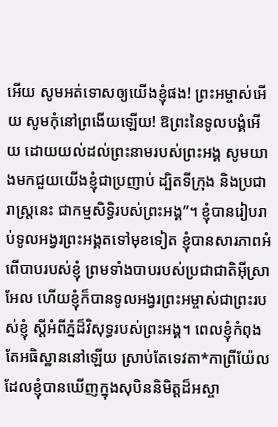អើយ សូមអត់ទោសឲ្យយើងខ្ញុំផង! ព្រះអម្ចាស់អើយ សូមកុំនៅព្រងើយឡើយ! ឱព្រះនៃទូលបង្គំអើយ ដោយយល់ដល់ព្រះនាមរបស់ព្រះអង្គ សូមយាងមកជួយយើងខ្ញុំជាប្រញាប់ ដ្បិតទីក្រុង និងប្រជារាស្ត្រនេះ ជាកម្មសិទ្ធិរបស់ព្រះអង្គ”។ ខ្ញុំបានរៀបរាប់ទូលអង្វរព្រះអង្គតទៅមុខទៀត ខ្ញុំបានសារភាពអំពើបាបរបស់ខ្ញុំ ព្រមទាំងបាបរបស់ប្រជាជាតិអ៊ីស្រាអែល ហើយខ្ញុំក៏បានទូលអង្វរព្រះអម្ចាស់ជាព្រះរបស់ខ្ញុំ ស្ដីអំពីភ្នំដ៏វិសុទ្ធរបស់ព្រះអង្គ។ ពេលខ្ញុំកំពុងតែអធិស្ឋាននៅឡើយ ស្រាប់តែទេវតា*កាព្រីយ៉ែល ដែលខ្ញុំបានឃើញក្នុងសុបិននិមិត្តដ៏អស្ចា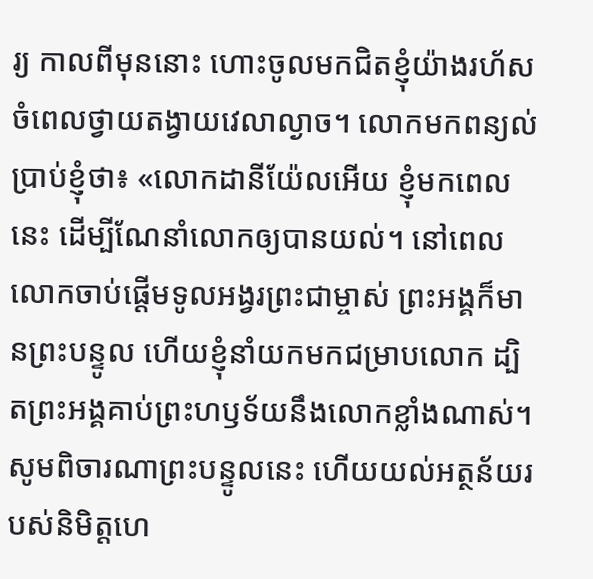រ្យ កាលពីមុននោះ ហោះចូលមកជិតខ្ញុំយ៉ាងរហ័ស ចំពេលថ្វាយតង្វាយវេលាល្ងាច។ លោកមកពន្យល់ប្រាប់ខ្ញុំថា៖ «លោកដានីយ៉ែលអើយ ខ្ញុំមកពេលនេះ ដើម្បីណែនាំលោកឲ្យបានយល់។ នៅពេលលោកចាប់ផ្ដើមទូលអង្វរព្រះជាម្ចាស់ ព្រះអង្គក៏មានព្រះបន្ទូល ហើយខ្ញុំនាំយកមកជម្រាបលោក ដ្បិតព្រះអង្គគាប់ព្រះហឫទ័យនឹងលោកខ្លាំងណាស់។ សូមពិចារណាព្រះបន្ទូលនេះ ហើយយល់អត្ថន័យរបស់និមិត្តហេ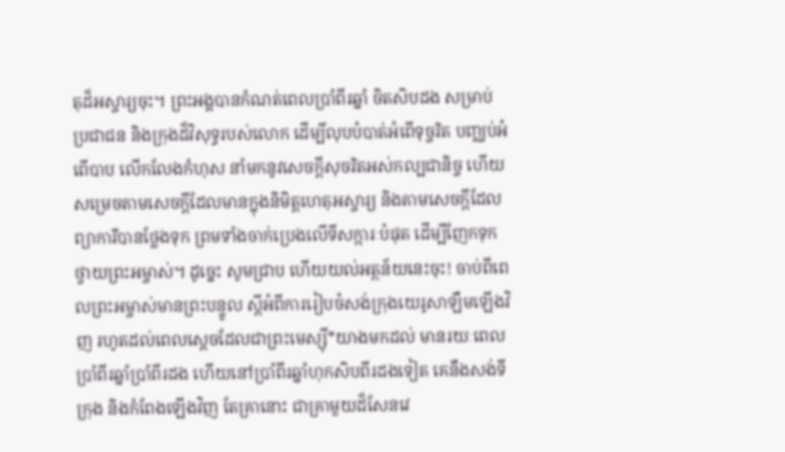តុដ៏អស្ចារ្យចុះ។ ព្រះអង្គបានកំណត់ពេលប្រាំពីរឆ្នាំ ចិតសិបដង សម្រាប់ប្រជាជន និងក្រុងដ៏វិសុទ្ធរបស់លោក ដើម្បីលុបបំបាត់អំពើទុច្ចរិត បញ្ឈប់អំពើបាប លើកលែងកំហុស នាំមកនូវសេចក្ដីសុចរិតអស់កល្បជានិច្ច ហើយសម្រេចតាមសេចក្ដីដែលមានក្នុងនិមិត្តហេតុអស្ចារ្យ និងតាមសេចក្ដីដែលព្យាការីបានថ្លែងទុក ព្រមទាំងចាក់ប្រេងលើទីសក្ការៈបំផុត ដើម្បីញែកទុកថ្វាយព្រះអម្ចាស់។ ដូច្នេះ សូមជ្រាប ហើយយល់អត្ថន័យនេះចុះ! ចាប់ពីពេលព្រះអម្ចាស់មានព្រះបន្ទូល ស្ដីអំពីការរៀបចំសង់ក្រុងយេរូសាឡឹមឡើងវិញ រហូតដល់ពេលស្ដេចដែលជាព្រះមេស្ស៊ី*យាងមកដល់ មានរយៈពេលប្រាំពីរឆ្នាំប្រាំពីរដង ហើយនៅប្រាំពីរឆ្នាំហុកសិបពីរដងទៀត គេនឹងសង់ទីក្រុង និងកំពែងឡើងវិញ តែគ្រានោះ ជាគ្រាមួយដ៏សែនវេ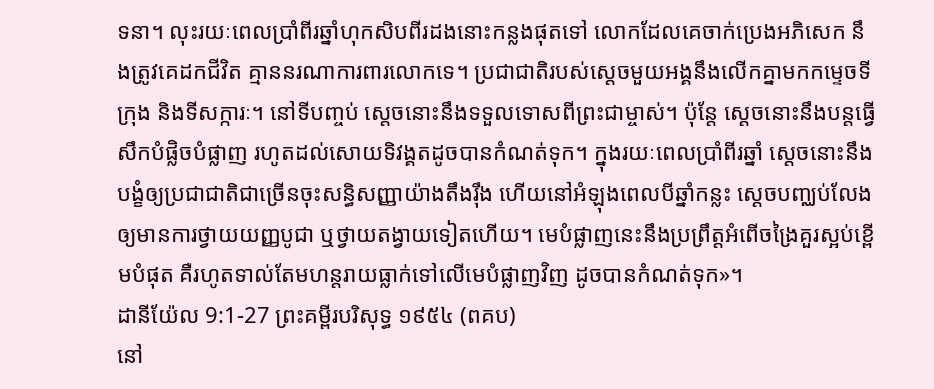ទនា។ លុះរយៈពេលប្រាំពីរឆ្នាំហុកសិបពីរដងនោះកន្លងផុតទៅ លោកដែលគេចាក់ប្រេងអភិសេក នឹងត្រូវគេដកជីវិត គ្មាននរណាការពារលោកទេ។ ប្រជាជាតិរបស់ស្ដេចមួយអង្គនឹងលើកគ្នាមកកម្ទេចទីក្រុង និងទីសក្ការៈ។ នៅទីបញ្ចប់ ស្ដេចនោះនឹងទទួលទោសពីព្រះជាម្ចាស់។ ប៉ុន្តែ ស្ដេចនោះនឹងបន្តធ្វើសឹកបំផ្លិចបំផ្លាញ រហូតដល់សោយទិវង្គតដូចបានកំណត់ទុក។ ក្នុងរយៈពេលប្រាំពីរឆ្នាំ ស្ដេចនោះនឹងបង្ខំឲ្យប្រជាជាតិជាច្រើនចុះសន្ធិសញ្ញាយ៉ាងតឹងរ៉ឹង ហើយនៅអំឡុងពេលបីឆ្នាំកន្លះ ស្ដេចបញ្ឈប់លែងឲ្យមានការថ្វាយយញ្ញបូជា ឬថ្វាយតង្វាយទៀតហើយ។ មេបំផ្លាញនេះនឹងប្រព្រឹត្តអំពើចង្រៃគួរស្អប់ខ្ពើមបំផុត គឺរហូតទាល់តែមហន្តរាយធ្លាក់ទៅលើមេបំផ្លាញវិញ ដូចបានកំណត់ទុក»។
ដានីយ៉ែល 9:1-27 ព្រះគម្ពីរបរិសុទ្ធ ១៩៥៤ (ពគប)
នៅ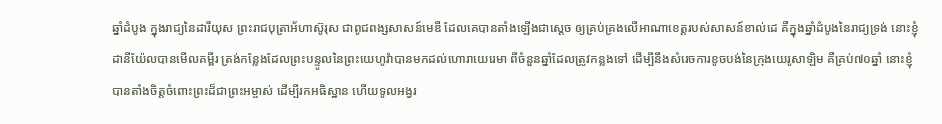ឆ្នាំដំបូង ក្នុងរាជ្យនៃដារីយុស ព្រះរាជបុត្រាអ័ហាស៊ូរុស ជាពូជពង្សសាសន៍មេឌី ដែលគេបានតាំងឡើងជាស្តេច ឲ្យគ្រប់គ្រងលើអាណាខេត្តរបស់សាសន៍ខាល់ដេ គឺក្នុងឆ្នាំដំបូងនៃរាជ្យទ្រង់ នោះខ្ញុំ ដានីយ៉ែលបានមើលគម្ពីរ ត្រង់កន្លែងដែលព្រះបន្ទូលនៃព្រះយេហូវ៉ាបានមកដល់ហោរាយេរេមា ពីចំនួនឆ្នាំដែលត្រូវកន្លងទៅ ដើម្បីនឹងសំរេចការខូចបង់នៃក្រុងយេរូសាឡិម គឺគ្រប់៧០ឆ្នាំ នោះខ្ញុំបានតាំងចិត្តចំពោះព្រះដ៏ជាព្រះអម្ចាស់ ដើម្បីរកអធិស្ឋាន ហើយទូលអង្វរ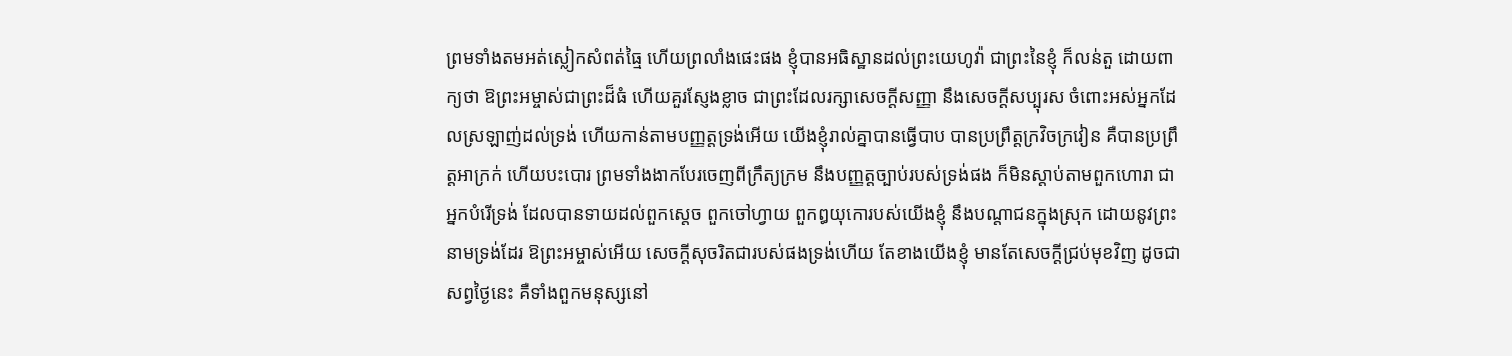ព្រមទាំងតមអត់ស្លៀកសំពត់ធ្មៃ ហើយព្រលាំងផេះផង ខ្ញុំបានអធិស្ឋានដល់ព្រះយេហូវ៉ា ជាព្រះនៃខ្ញុំ ក៏លន់តួ ដោយពាក្យថា ឱព្រះអម្ចាស់ជាព្រះដ៏ធំ ហើយគួរស្ញែងខ្លាច ជាព្រះដែលរក្សាសេចក្ដីសញ្ញា នឹងសេចក្ដីសប្បុរស ចំពោះអស់អ្នកដែលស្រឡាញ់ដល់ទ្រង់ ហើយកាន់តាមបញ្ញត្តទ្រង់អើយ យើងខ្ញុំរាល់គ្នាបានធ្វើបាប បានប្រព្រឹត្តក្រវិចក្រវៀន គឺបានប្រព្រឹត្តអាក្រក់ ហើយបះបោរ ព្រមទាំងងាកបែរចេញពីក្រឹត្យក្រម នឹងបញ្ញត្តច្បាប់របស់ទ្រង់ផង ក៏មិនស្តាប់តាមពួកហោរា ជាអ្នកបំរើទ្រង់ ដែលបានទាយដល់ពួកស្តេច ពួកចៅហ្វាយ ពួកឰយុកោរបស់យើងខ្ញុំ នឹងបណ្តាជនក្នុងស្រុក ដោយនូវព្រះនាមទ្រង់ដែរ ឱព្រះអម្ចាស់អើយ សេចក្ដីសុចរិតជារបស់ផងទ្រង់ហើយ តែខាងយើងខ្ញុំ មានតែសេចក្ដីជ្រប់មុខវិញ ដូចជាសព្វថ្ងៃនេះ គឺទាំងពួកមនុស្សនៅ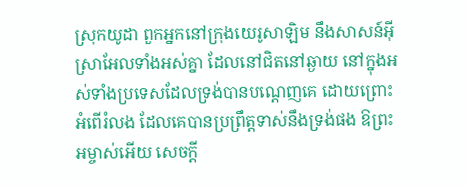ស្រុកយូដា ពួកអ្នកនៅក្រុងយេរូសាឡិម នឹងសាសន៍អ៊ីស្រាអែលទាំងអស់គ្នា ដែលនៅជិតនៅឆ្ងាយ នៅក្នុងអស់ទាំងប្រទេសដែលទ្រង់បានបណ្តេញគេ ដោយព្រោះអំពើរំលង ដែលគេបានប្រព្រឹត្តទាស់នឹងទ្រង់ផង ឱព្រះអម្ចាស់អើយ សេចក្ដី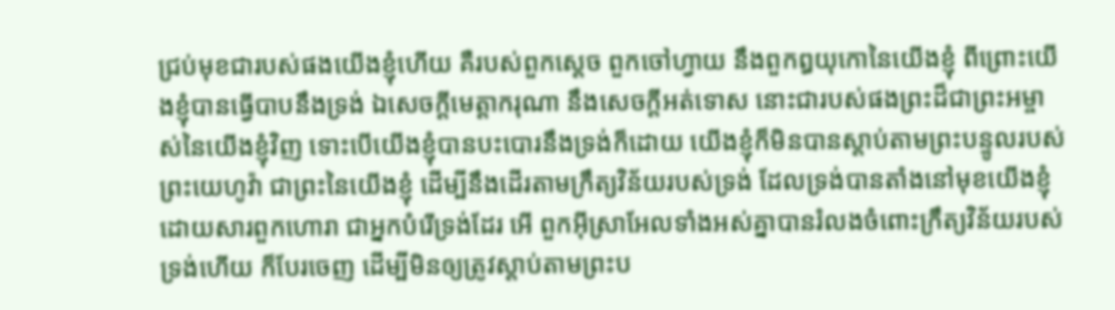ជ្រប់មុខជារបស់ផងយើងខ្ញុំហើយ គឺរបស់ពួកស្តេច ពួកចៅហ្វាយ នឹងពួកឰយុកោនៃយើងខ្ញុំ ពីព្រោះយើងខ្ញុំបានធ្វើបាបនឹងទ្រង់ ឯសេចក្ដីមេត្តាករុណា នឹងសេចក្ដីអត់ទោស នោះជារបស់ផងព្រះដ៏ជាព្រះអម្ចាស់នៃយើងខ្ញុំវិញ ទោះបើយើងខ្ញុំបានបះបោរនឹងទ្រង់ក៏ដោយ យើងខ្ញុំក៏មិនបានស្តាប់តាមព្រះបន្ទូលរបស់ព្រះយេហូវ៉ា ជាព្រះនៃយើងខ្ញុំ ដើម្បីនឹងដើរតាមក្រឹត្យវិន័យរបស់ទ្រង់ ដែលទ្រង់បានតាំងនៅមុខយើងខ្ញុំ ដោយសារពួកហោរា ជាអ្នកបំរើទ្រង់ដែរ អើ ពួកអ៊ីស្រាអែលទាំងអស់គ្នាបានរំលងចំពោះក្រឹត្យវិន័យរបស់ទ្រង់ហើយ ក៏បែរចេញ ដើម្បីមិនឲ្យត្រូវស្តាប់តាមព្រះប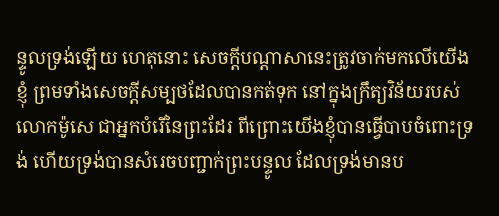ន្ទូលទ្រង់ឡើយ ហេតុនោះ សេចក្ដីបណ្តាសានេះត្រូវចាក់មកលើយើងខ្ញុំ ព្រមទាំងសេចក្ដីសម្បថដែលបានកត់ទុក នៅក្នុងក្រឹត្យវិន័យរបស់លោកម៉ូសេ ជាអ្នកបំរើនៃព្រះដែរ ពីព្រោះយើងខ្ញុំបានធ្វើបាបចំពោះទ្រង់ ហើយទ្រង់បានសំរេចបញ្ជាក់ព្រះបន្ទូល ដែលទ្រង់មានប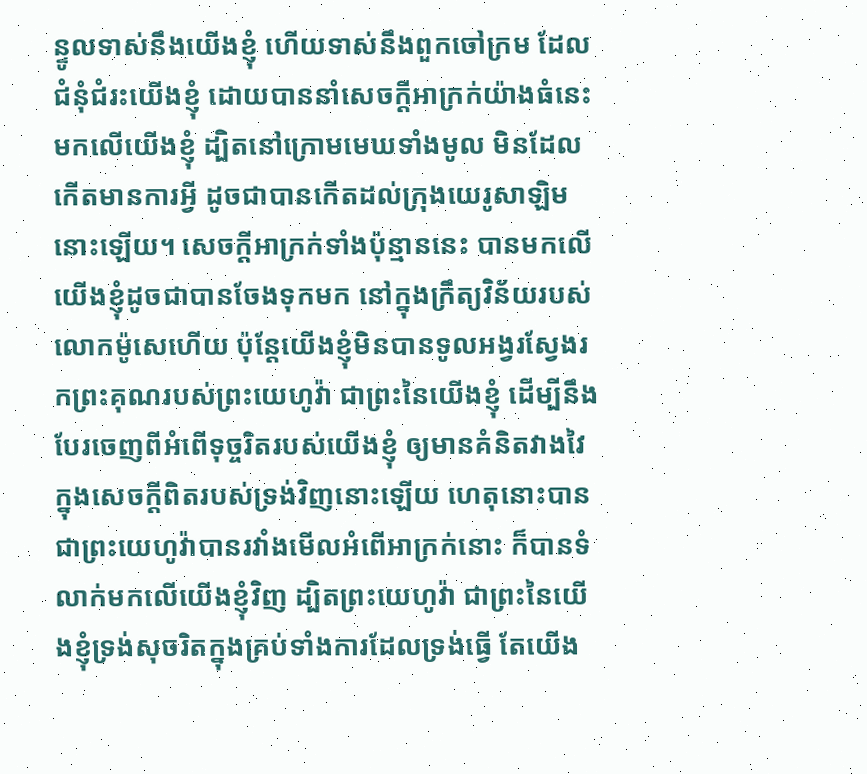ន្ទូលទាស់នឹងយើងខ្ញុំ ហើយទាស់នឹងពួកចៅក្រម ដែលជំនុំជំរះយើងខ្ញុំ ដោយបាននាំសេចក្ដីអាក្រក់យ៉ាងធំនេះមកលើយើងខ្ញុំ ដ្បិតនៅក្រោមមេឃទាំងមូល មិនដែលកើតមានការអ្វី ដូចជាបានកើតដល់ក្រុងយេរូសាឡិមនោះឡើយ។ សេចក្ដីអាក្រក់ទាំងប៉ុន្មាននេះ បានមកលើយើងខ្ញុំដូចជាបានចែងទុកមក នៅក្នុងក្រឹត្យវិន័យរបស់លោកម៉ូសេហើយ ប៉ុន្តែយើងខ្ញុំមិនបានទូលអង្វរស្វែងរកព្រះគុណរបស់ព្រះយេហូវ៉ា ជាព្រះនៃយើងខ្ញុំ ដើម្បីនឹងបែរចេញពីអំពើទុច្ចរិតរបស់យើងខ្ញុំ ឲ្យមានគំនិតវាងវៃ ក្នុងសេចក្ដីពិតរបស់ទ្រង់វិញនោះឡើយ ហេតុនោះបានជាព្រះយេហូវ៉ាបានរវាំងមើលអំពើអាក្រក់នោះ ក៏បានទំលាក់មកលើយើងខ្ញុំវិញ ដ្បិតព្រះយេហូវ៉ា ជាព្រះនៃយើងខ្ញុំទ្រង់សុចរិតក្នុងគ្រប់ទាំងការដែលទ្រង់ធ្វើ តែយើង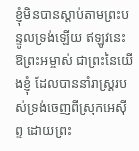ខ្ញុំមិនបានស្តាប់តាមព្រះបន្ទូលទ្រង់ឡើយ ឥឡូវនេះ ឱព្រះអម្ចាស់ ជាព្រះនៃយើងខ្ញុំ ដែលបាននាំរាស្ត្ររបស់ទ្រង់ចេញពីស្រុកអេស៊ីព្ទ ដោយព្រះ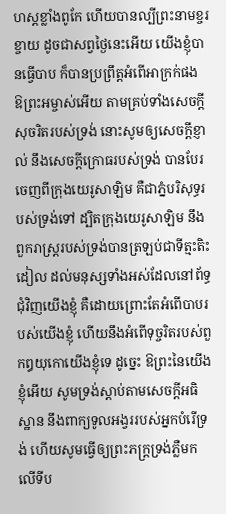ហស្តខ្លាំងពូកែ ហើយបានល្បីព្រះនាមខ្ចរខ្ចាយ ដូចជាសព្វថ្ងៃនេះអើយ យើងខ្ញុំបានធ្វើបាប ក៏បានប្រព្រឹត្តអំពើអាក្រក់ផង ឱព្រះអម្ចាស់អើយ តាមគ្រប់ទាំងសេចក្ដីសុចរិតរបស់ទ្រង់ នោះសូមឲ្យសេចក្ដីខ្ញាល់ នឹងសេចក្ដីក្រោធរបស់ទ្រង់ បានបែរចេញពីក្រុងយេរូសាឡិម គឺជាភ្នំបរិសុទ្ធរបស់ទ្រង់ទៅ ដ្បិតក្រុងយេរូសាឡិម នឹងពួករាស្ត្ររបស់ទ្រង់បានត្រឡប់ជាទីត្មះតិះដៀល ដល់មនុស្សទាំងអស់ដែលនៅព័ទ្ធជុំវិញយើងខ្ញុំ គឺដោយព្រោះតែអំពើបាបរបស់យើងខ្ញុំ ហើយនឹងអំពើទុច្ចរិតរបស់ពួកឰយុកោយើងខ្ញុំទេ ដូច្នេះ ឱព្រះនៃយើងខ្ញុំអើយ សូមទ្រង់ស្តាប់តាមសេចក្ដីអធិស្ឋាន នឹងពាក្យទូលអង្វររបស់អ្នកបំរើទ្រង់ ហើយសូមធ្វើឲ្យព្រះភក្ត្រទ្រង់ភ្លឺមកលើទីប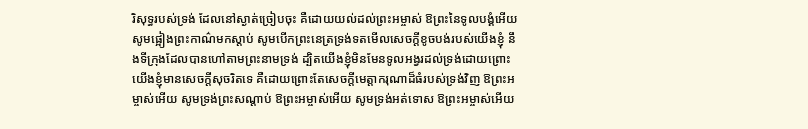រិសុទ្ធរបស់ទ្រង់ ដែលនៅស្ងាត់ច្រៀបចុះ គឺដោយយល់ដល់ព្រះអម្ចាស់ ឱព្រះនៃទូលបង្គំអើយ សូមផ្អៀងព្រះកាណ៌មកស្តាប់ សូមបើកព្រះនេត្រទ្រង់ទតមើលសេចក្ដីខូចបង់របស់យើងខ្ញុំ នឹងទីក្រុងដែលបានហៅតាមព្រះនាមទ្រង់ ដ្បិតយើងខ្ញុំមិនមែនទូលអង្វរដល់ទ្រង់ដោយព្រោះយើងខ្ញុំមានសេចក្ដីសុចរិតទេ គឺដោយព្រោះតែសេចក្ដីមេត្តាករុណាដ៏ធំរបស់ទ្រង់វិញ ឱព្រះអម្ចាស់អើយ សូមទ្រង់ព្រះសណ្តាប់ ឱព្រះអម្ចាស់អើយ សូមទ្រង់អត់ទោស ឱព្រះអម្ចាស់អើយ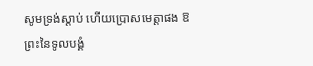សូមទ្រង់ស្តាប់ ហើយប្រោសមេត្តាផង ឱព្រះនៃទូលបង្គំ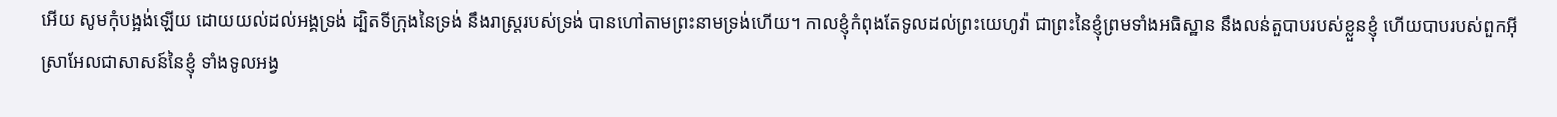អើយ សូមកុំបង្អង់ឡើយ ដោយយល់ដល់អង្គទ្រង់ ដ្បិតទីក្រុងនៃទ្រង់ នឹងរាស្ត្ររបស់ទ្រង់ បានហៅតាមព្រះនាមទ្រង់ហើយ។ កាលខ្ញុំកំពុងតែទូលដល់ព្រះយេហូវ៉ា ជាព្រះនៃខ្ញុំព្រមទាំងអធិស្ឋាន នឹងលន់តួបាបរបស់ខ្លួនខ្ញុំ ហើយបាបរបស់ពួកអ៊ីស្រាអែលជាសាសន៍នៃខ្ញុំ ទាំងទូលអង្វ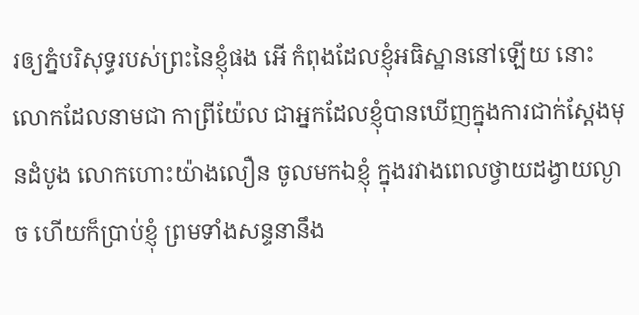រឲ្យភ្នំបរិសុទ្ធរបស់ព្រះនៃខ្ញុំផង អើ កំពុងដែលខ្ញុំអធិស្ឋាននៅឡើយ នោះលោកដែលនាមជា កាព្រីយ៉ែល ជាអ្នកដែលខ្ញុំបានឃើញក្នុងការជាក់ស្តែងមុនដំបូង លោកហោះយ៉ាងលឿន ចូលមកឯខ្ញុំ ក្នុងរវាងពេលថ្វាយដង្វាយល្ងាច ហើយក៏ប្រាប់ខ្ញុំ ព្រមទាំងសន្ទនានឹង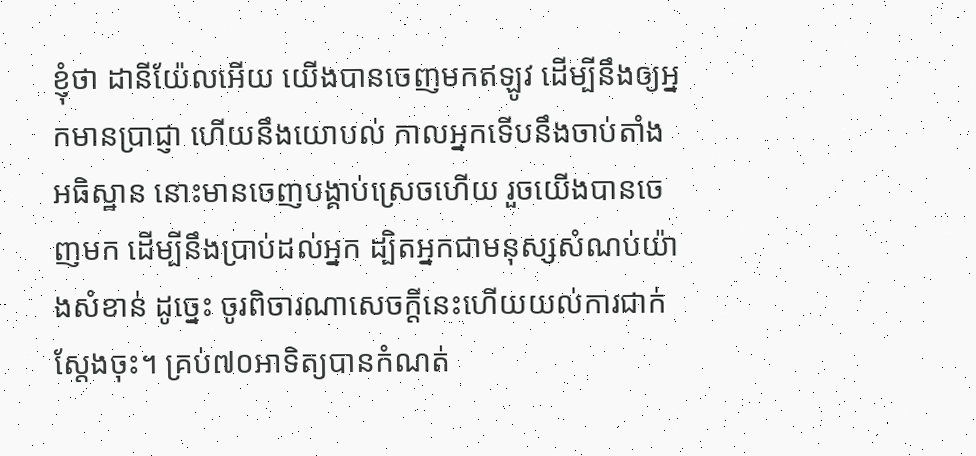ខ្ញុំថា ដានីយ៉ែលអើយ យើងបានចេញមកឥឡូវ ដើម្បីនឹងឲ្យអ្នកមានប្រាជ្ញា ហើយនឹងយោបល់ កាលអ្នកទើបនឹងចាប់តាំងអធិស្ឋាន នោះមានចេញបង្គាប់ស្រេចហើយ រួចយើងបានចេញមក ដើម្បីនឹងប្រាប់ដល់អ្នក ដ្បិតអ្នកជាមនុស្សសំណប់យ៉ាងសំខាន់ ដូច្នេះ ចូរពិចារណាសេចក្ដីនេះហើយយល់ការជាក់ស្តែងចុះ។ គ្រប់៧០អាទិត្យបានកំណត់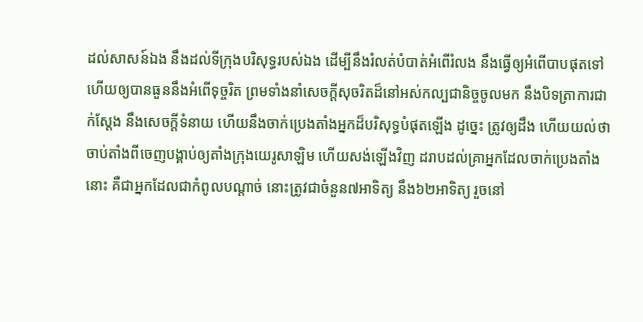ដល់សាសន៍ឯង នឹងដល់ទីក្រុងបរិសុទ្ធរបស់ឯង ដើម្បីនឹងរំលត់បំបាត់អំពើរំលង នឹងធ្វើឲ្យអំពើបាបផុតទៅ ហើយឲ្យបានធួននឹងអំពើទុច្ចរិត ព្រមទាំងនាំសេចក្ដីសុចរិតដ៏នៅអស់កល្បជានិច្ចចូលមក នឹងបិទត្រាការជាក់ស្តែង នឹងសេចក្ដីទំនាយ ហើយនឹងចាក់ប្រេងតាំងអ្នកដ៏បរិសុទ្ធបំផុតឡើង ដូច្នេះ ត្រូវឲ្យដឹង ហើយយល់ថា ចាប់តាំងពីចេញបង្គាប់ឲ្យតាំងក្រុងយេរូសាឡិម ហើយសង់ឡើងវិញ ដរាបដល់គ្រាអ្នកដែលចាក់ប្រេងតាំងនោះ គឺជាអ្នកដែលជាកំពូលបណ្តាច់ នោះត្រូវជាចំនួន៧អាទិត្យ នឹង៦២អាទិត្យ រួចនៅ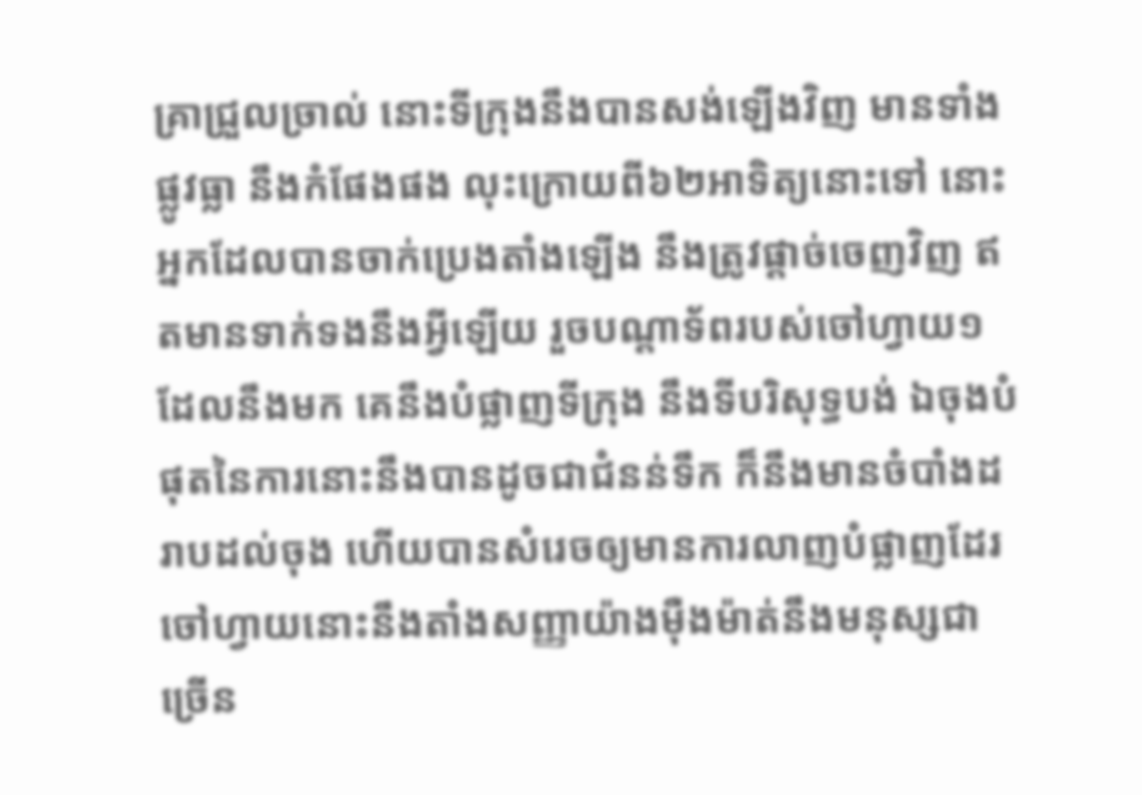គ្រាជ្រួលច្រាល់ នោះទីក្រុងនឹងបានសង់ឡើងវិញ មានទាំងផ្លូវធ្លា នឹងកំផែងផង លុះក្រោយពី៦២អាទិត្យនោះទៅ នោះអ្នកដែលបានចាក់ប្រេងតាំងឡើង នឹងត្រូវផ្តាច់ចេញវិញ ឥតមានទាក់ទងនឹងអ្វីឡើយ រួចបណ្តាទ័ពរបស់ចៅហ្វាយ១ដែលនឹងមក គេនឹងបំផ្លាញទីក្រុង នឹងទីបរិសុទ្ធបង់ ឯចុងបំផុតនៃការនោះនឹងបានដូចជាជំនន់ទឹក ក៏នឹងមានចំបាំងដរាបដល់ចុង ហើយបានសំរេចឲ្យមានការលាញបំផ្លាញដែរ ចៅហ្វាយនោះនឹងតាំងសញ្ញាយ៉ាងម៉ឺងម៉ាត់នឹងមនុស្សជាច្រើន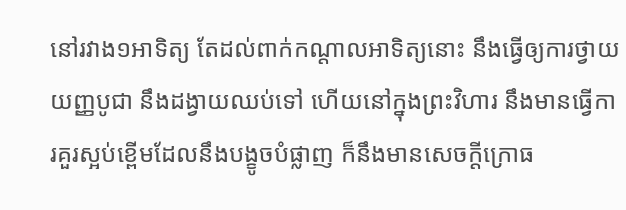នៅរវាង១អាទិត្យ តែដល់ពាក់កណ្តាលអាទិត្យនោះ នឹងធ្វើឲ្យការថ្វាយយញ្ញបូជា នឹងដង្វាយឈប់ទៅ ហើយនៅក្នុងព្រះវិហារ នឹងមានធ្វើការគួរស្អប់ខ្ពើមដែលនឹងបង្ខូចបំផ្លាញ ក៏នឹងមានសេចក្ដីក្រោធ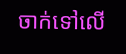ចាក់ទៅលើ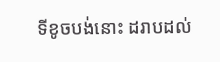ទីខូចបង់នោះ ដរាបដល់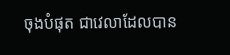ចុងបំផុត ជាវេលាដែលបាន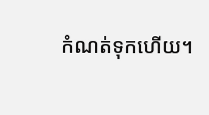កំណត់ទុកហើយ។